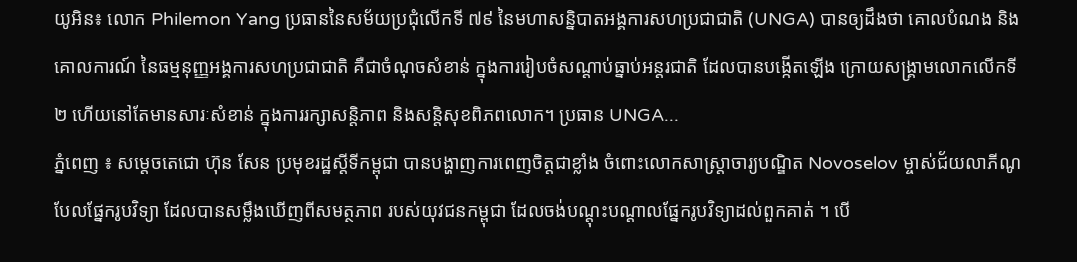យូអិន៖ លោក Philemon Yang ប្រធាននៃសម័យប្រជុំលើកទី ៧៩ នៃមហាសន្និបាតអង្គការសហប្រជាជាតិ (UNGA) បានឲ្យដឹងថា គោលបំណង និងគោលការណ៍ នៃធម្មនុញ្ញអង្គការសហប្រជាជាតិ គឺជាចំណុចសំខាន់ ក្នុងការរៀបចំសណ្តាប់ធ្នាប់អន្តរជាតិ ដែលបានបង្កើតឡើង ក្រោយសង្គ្រាមលោកលើកទី ២ ហើយនៅតែមានសារៈសំខាន់ ក្នុងការរក្សាសន្តិភាព និងសន្តិសុខពិភពលោក។ ប្រធាន UNGA...
ភ្នំពេញ ៖ សម្ដេចតេជោ ហ៊ុន សែន ប្រមុខរដ្ឋស្ដីទីកម្ពុជា បានបង្ហាញការពេញចិត្តជាខ្លាំង ចំពោះលោកសាស្ត្រាចារ្យបណ្ឌិត Novoselov ម្ចាស់ជ័យលាភីណូបែលផ្នែករូបវិទ្យា ដែលបានសម្លឹងឃើញពីសមត្ថភាព របស់យុវជនកម្ពុជា ដែលចង់បណ្តុះបណ្តាលផ្នែករូបវិទ្យាដល់ពួកគាត់ ។ បើ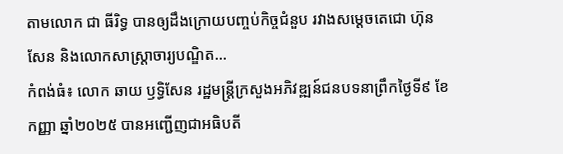តាមលោក ជា ធីរិទ្ធ បានឲ្យដឹងក្រោយបញ្ចប់កិច្ចជំនួប រវាងសម្ដេចតេជោ ហ៊ុន សែន និងលោកសាស្ត្រាចារ្យបណ្ឌិត...
កំពង់ធំ៖ លោក ឆាយ ឫទ្ធិសែន រដ្ឋមន្ត្រីក្រសួងអភិវឌ្ឍន៍ជនបទនាព្រឹកថ្ងៃទី៩ ខែកញ្ញា ឆ្នាំ២០២៥ បានអញ្ជើញជាអធិបតី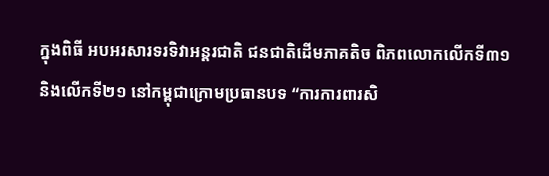ក្នុងពិធី អបអរសារទរទិវាអន្តរជាតិ ជនជាតិដើមភាគតិច ពិភពលោកលើកទី៣១ និងលើកទី២១ នៅកម្ពុជាក្រោមប្រធានបទ “ការការពារសិ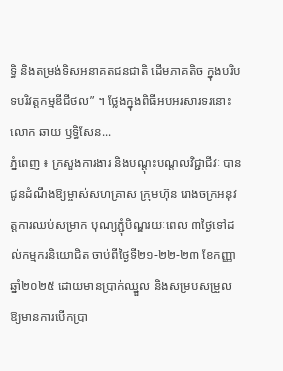ទ្ធិ និងតម្រង់ទិសអនាគតជនជាតិ ដើមភាគតិច ក្នុងបរិបទបរិវត្តកម្មឌីជីថល” ។ ថ្លែងក្នុងពិធីអបអរសារទរនោះ លោក ឆាយ ឫទ្ធិសែន...
ភ្នំពេញ ៖ ក្រសួងការងារ និងបណ្តុះបណ្តលវិជ្ជាជីវៈ បានជូនដំណឹងឱ្យម្ចាស់សហគ្រាស ក្រុមហ៊ុន រោងចក្រអនុវត្តការឈប់សម្រាក បុណ្យភ្ជុំបិណ្ឌរយៈពេល ៣ថ្ងៃទៅដល់កម្មករនិយោជិត ចាប់ពីថ្ងៃទី២១-២២-២៣ ខែកញ្ញា ឆ្នាំ២០២៥ ដោយមានប្រាក់ឈ្នួល និងសម្របសម្រួល ឱ្យមានការបើកប្រា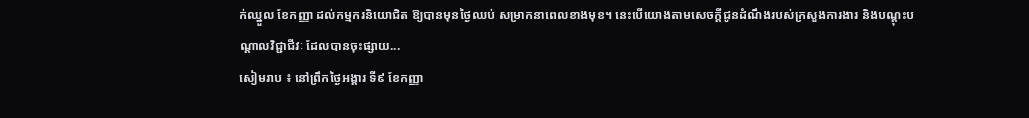ក់ឈ្នួល ខែកញ្ញា ដល់កម្មករនិយោជិត ឱ្យបានមុនថ្ងៃឈប់ សម្រាកនាពេលខាងមុខ។ នេះបើយោងតាមសេចក្តីជូនដំណឹងរបស់ក្រសួងការងារ និងបណ្តុះបណ្តាលវិជ្ជាជីវៈ ដែលបានចុះផ្សាយ...
សៀមរាប ៖ នៅព្រឹកថ្ងៃអង្គារ ទី៩ ខែកញ្ញា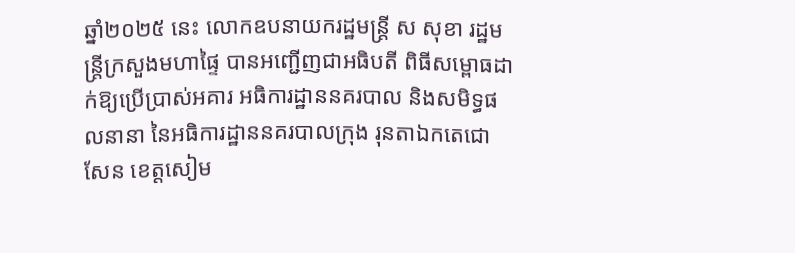ឆ្នាំ២០២៥ នេះ លោកឧបនាយករដ្ឋមន្ត្រី ស សុខា រដ្ឋមន្ត្រីក្រសួងមហាផ្ទៃ បានអញ្ជើញជាអធិបតី ពិធីសម្ពោធដាក់ឱ្យប្រើប្រាស់អគារ អធិការដ្ឋាននគរបាល និងសមិទ្ធផលនានា នៃអធិការដ្ឋាននគរបាលក្រុង រុនតាឯកតេជោសែន ខេត្តសៀម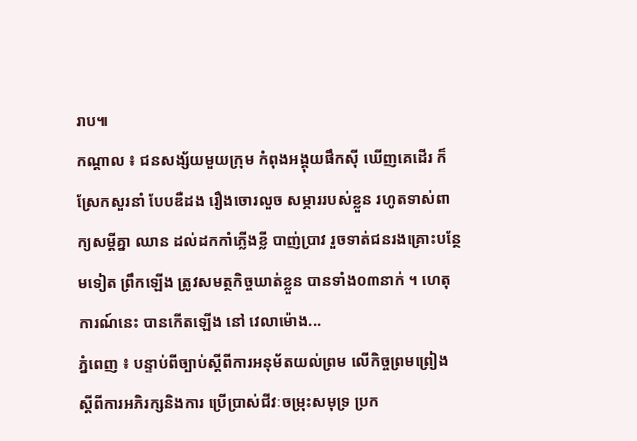រាប៕
កណ្តាល ៖ ជនសង្ស័យមួយក្រុម កំពុងអង្គុយផឹកស៊ី ឃើញគេដើរ ក៏ស្រែកសួរនាំ បែបឌឺដង រឿងចោរលួច សម្ភាររបស់ខ្លួន រហូតទាស់ពាក្យសម្តីគ្នា ឈាន ដល់ដកកាំភ្លើងខ្លី បាញ់ប្រាវ រួចទាត់ជនរងគ្រោះបន្ថែមទៀត ព្រឹកឡើង ត្រូវសមត្ថកិច្ចឃាត់ខ្លួន បានទាំង០៣នាក់ ។ ហេតុការណ៍នេះ បានកើតឡើង នៅ វេលាម៉ោង...
ភ្នំពេញ ៖ បន្ទាប់ពីច្បាប់ស្តីពីការអនុម័តយល់ព្រម លើកិច្ចព្រមព្រៀង ស្តីពីការអភិរក្សនិងការ ប្រើប្រាស់ជីវៈចម្រុះសមុទ្រ ប្រក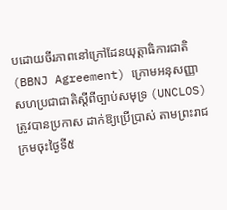បដោយចីរភាពនៅក្រៅដែនយុត្តាធិការជាតិ (BBNJ Agreement) ក្រោមអនុសញ្ញាសហប្រជាជាតិស្តីពីច្បាប់សមុទ្រ (UNCLOS) ត្រូវបានប្រកាស ដាក់ឱ្យប្រើប្រាស់ តាមព្រះរាជក្រមចុះថ្ងៃទី៥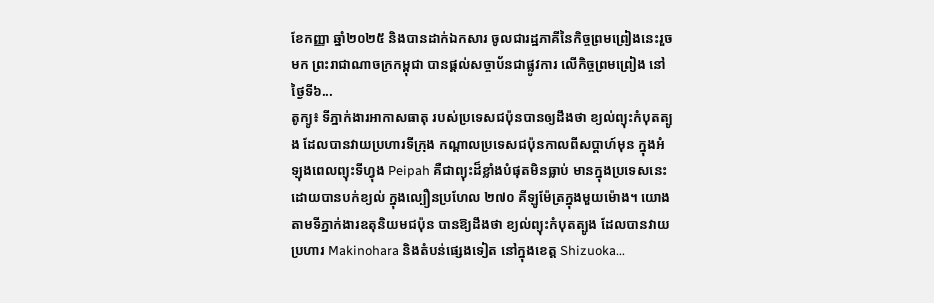ខែកញ្ញា ឆ្នាំ២០២៥ និងបានដាក់ឯកសារ ចូលជារដ្ឋភាគីនៃកិច្ចព្រមព្រៀងនេះរួចមក ព្រះរាជាណាចក្រកម្ពុជា បានផ្តល់សច្ចាប័នជាផ្លូវការ លើកិច្ចព្រមព្រៀង នៅថ្ងៃទី៦...
តូក្យូ៖ ទីភ្នាក់ងារអាកាសធាតុ របស់ប្រទេសជប៉ុនបានឲ្យដឹងថា ខ្យល់ព្យុះកំបុតត្បូង ដែលបានវាយប្រហារទីក្រុង កណ្តាលប្រទេសជប៉ុនកាលពីសប្តាហ៍មុន ក្នុងអំឡុងពេលព្យុះទីហ្វុង Peipah គឺជាព្យុះដ៏ខ្លាំងបំផុតមិនធ្លាប់ មានក្នុងប្រទេសនេះ ដោយបានបក់ខ្យល់ ក្នុងល្បឿនប្រហែល ២៧០ គីឡូម៉ែត្រក្នុងមួយម៉ោង។ យោងតាមទីភ្នាក់ងារឧតុនិយមជប៉ុន បានឱ្យដឹងថា ខ្យល់ព្យុះកំបុតត្បូង ដែលបានវាយប្រហារ Makinohara និងតំបន់ផ្សេងទៀត នៅក្នុងខេត្ត Shizuoka...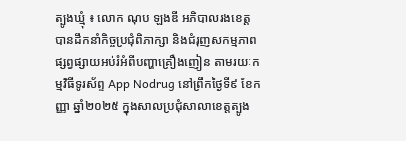ត្បូងឃ្មុំ ៖ លោក ណុប ឡងឌី អភិបាលរងខេត្ត បានដឹកនាំកិច្ចប្រជុំពិភាក្សា និងជំរុញសកម្មភាព ផ្សព្វផ្សាយអប់រំអំពីបញ្ហាគ្រឿងញៀន តាមរយៈកម្មវិធីទូរស័ព្ទ App Nodrug នៅព្រឹកថ្ងៃទី៩ ខែកញ្ញា ឆ្នាំ២០២៥ ក្នុងសាលប្រជុំសាលាខេត្តត្បូង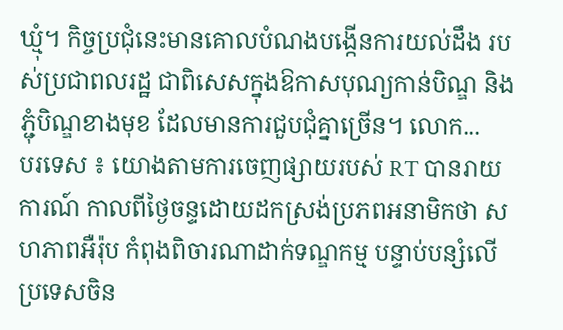ឃ្មុំ។ កិច្ចប្រជុំនេះមានគោលបំណងបង្កើនការយល់ដឹង របស់ប្រជាពលរដ្ឋ ជាពិសេសក្នុងឱកាសបុណ្យកាន់បិណ្ឌ និងភ្ជុំបិណ្ឌខាងមុខ ដែលមានការជួបជុំគ្នាច្រើន។ លោក...
បរទេស ៖ យោងតាមការចេញផ្សាយរបស់ RT បានរាយការណ៍ កាលពីថ្ងៃចន្ទដោយដកស្រង់ប្រភពអនាមិកថា សហភាពអឺរ៉ុប កំពុងពិចារណាដាក់ទណ្ឌកម្ម បន្ទាប់បន្សំលើប្រទេសចិន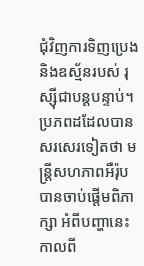ជុំវិញការទិញប្រេង និងឧស្ម័នរបស់ រុស្ស៊ីជាបន្តបន្ទាប់។ ប្រភពដដែលបានសរសេរទៀតថា មន្ត្រីសហភាពអឺរ៉ុប បានចាប់ផ្តើមពិភាក្សា អំពីបញ្ហានេះកាលពី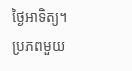ថ្ងៃអាទិត្យ។ ប្រភពមួយ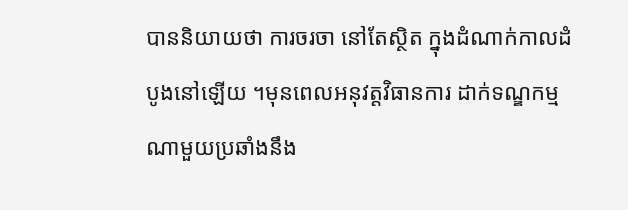បាននិយាយថា ការចរចា នៅតែស្ថិត ក្នុងដំណាក់កាលដំបូងនៅឡើយ ។មុនពេលអនុវត្តវិធានការ ដាក់ទណ្ឌកម្មណាមួយប្រឆាំងនឹង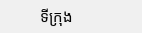ទីក្រុង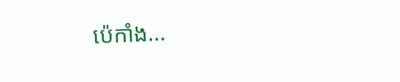ប៉េកាំង...